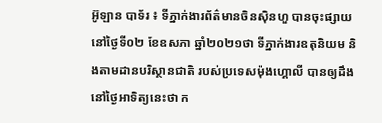អ៊ូឡាន បាទ័រ ៖ ទីភ្នាក់ងារព័ត៌មានចិនស៊ិនហួ បានចុះផ្សាយនៅថ្ងៃទី០២ ខែឧសភា ឆ្នាំ២០២១ថា ទីភ្នាក់ងារឧតុនិយម និងតាមដានបរិស្ថានជាតិ របស់ប្រទេសម៉ុងហ្គោលី បានឲ្យដឹងនៅថ្ងៃអាទិត្យនេះថា ក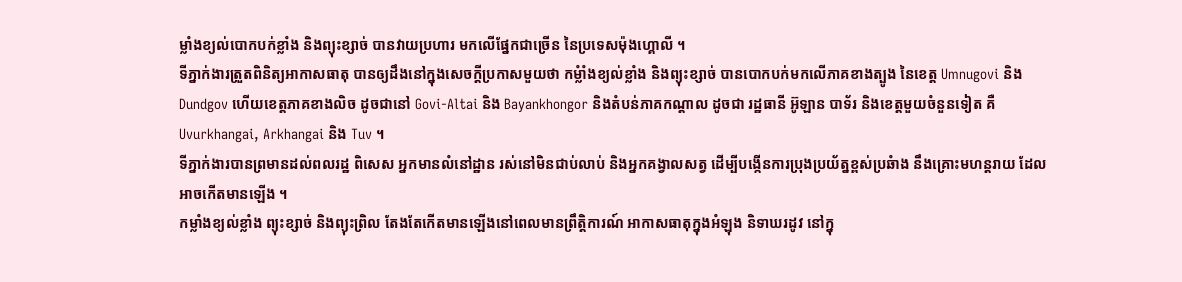ម្លាំងខ្យល់បោកបក់ខ្លាំង និងព្យុះខ្សាច់ បានវាយប្រហារ មកលើផ្នែកជាច្រើន នៃប្រទេសម៉ុងហ្គោលី ។
ទីភ្នាក់ងារត្រួតពិនិត្យអាកាសធាតុ បានឲ្យដឹងនៅក្នុងសេចក្តីប្រកាសមួយថា កម្លំាំងខ្យល់ខ្លាំង និងព្យុះខ្សាច់ បានបោកបក់មកលើភាគខាងត្បូង នៃខេត្ត Umnugovi និង Dundgov ហើយខេត្តភាគខាងលិច ដូចជានៅ Govi-Altai និង Bayankhongor និងតំបន់ភាគកណ្តាល ដូចជា រដ្ឋធានី អ៊ូឡាន បាទ័រ និងខេត្តមួយចំនួនទៀត គឺ Uvurkhangai, Arkhangai និង Tuv ។
ទីភ្នាក់ងារបានព្រមានដល់ពលរដ្ឋ ពិសេស អ្នកមានលំនៅដ្ឋាន រស់នៅមិនជាប់លាប់ និងអ្នកគង្វាលសត្វ ដើម្បីបង្កើនការប្រុងប្រយ័ត្នខ្ពស់ប្រឆំាង នឹងគ្រោះមហន្តរាយ ដែលអាចកើតមានឡើង ។
កម្លាំងខ្យល់ខ្លាំង ព្យុះខ្សាច់ និងព្យុះព្រិល តែងតែកើតមានឡើងនៅពេលមានព្រឹត្តិការណ៍ អាកាសធាតុក្នុងអំឡុង និទាឃរដូវ នៅក្នុ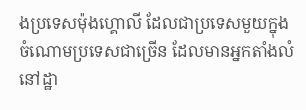ងប្រទេសម៉ុងហ្គោលី ដែលជាប្រទេសមួយក្នុង ចំណោមប្រទេសជាច្រើន ដែលមានអ្នកតាំងលំនៅដ្ឋា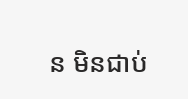ន មិនជាប់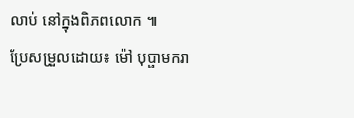លាប់ នៅក្នុងពិភពលោក ៕
ប្រែសម្រួលដោយ៖ ម៉ៅ បុប្ផាមករា